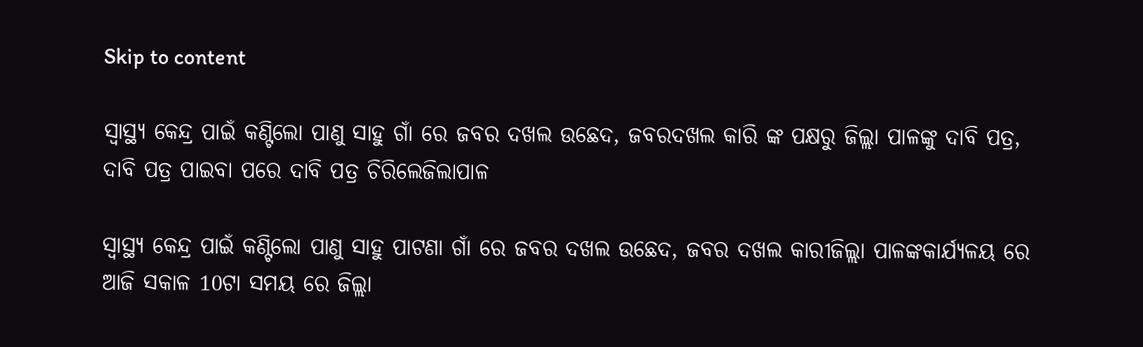Skip to content

ସ୍ୱାସ୍ଥ୍ୟ କେନ୍ଦ୍ର ପାଇଁ କଣ୍ଟିଲୋ ପାଣୁ ସାହୁ ଗାଁ ରେ ଜବର ଦଖଲ ଉଛେଦ, ଜବରଦଖଲ କାରି ଙ୍କ ପକ୍ଷରୁ ଜିଲ୍ଲା ପାଳଙ୍କୁ ଦାବି ପତ୍ର, ଦାବି ପତ୍ର ପାଇବା ପରେ ଦାବି ପତ୍ର ଚିରିଲେଜିଲାପାଳ

ସ୍ୱାସ୍ଥ୍ୟ କେନ୍ଦ୍ର ପାଇଁ କଣ୍ଟିଲୋ ପାଣୁ ସାହୁ ପାଟଣା ଗାଁ ରେ ଜବର ଦଖଲ ଉଛେଦ, ଜବର ଦଖଲ କାରୀଜିଲ୍ଲା ପାଳଙ୍କକାର୍ଯ୍ୟଳୟ ରେ ଆଜି ସକାଳ 10ଟା ସମୟ ରେ ଜିଲ୍ଲା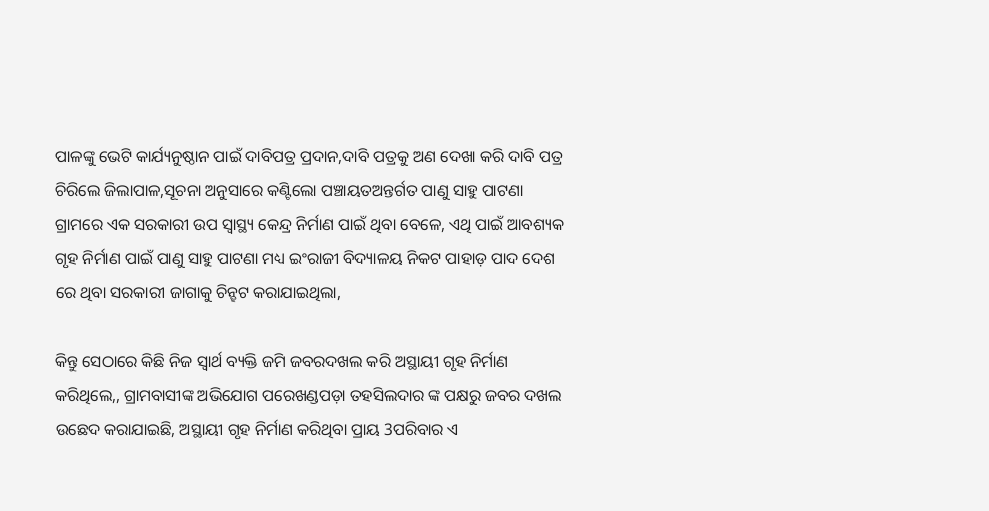ପାଳଙ୍କୁ ଭେଟି କାର୍ଯ୍ୟନୁଷ୍ଠାନ ପାଇଁ ଦାବିପତ୍ର ପ୍ରଦାନ,ଦାବି ପତ୍ରକୁ ଅଣ ଦେଖା କରି ଦାବି ପତ୍ର ଚିରିଲେ ଜିଲାପାଳ,ସୂଚନା ଅନୁସାରେ କଣ୍ଟିଲୋ ପଞ୍ଚାୟତଅନ୍ତର୍ଗତ ପାଣୁ ସାହୁ ପାଟଣା ଗ୍ରାମରେ ଏକ ସରକାରୀ ଉପ ସ୍ୱାସ୍ଥ୍ୟ କେନ୍ଦ୍ର ନିର୍ମାଣ ପାଇଁ ଥିବା ବେଳେ, ଏଥି ପାଇଁ ଆବଶ୍ୟକ ଗୃହ ନିର୍ମାଣ ପାଇଁ ପାଣୁ ସାହୁ ପାଟଣା ମଧ୍ୟ ଇଂରାଜୀ ବିଦ୍ୟାଳୟ ନିକଟ ପାହାଡ଼ ପାଦ ଦେଶ ରେ ଥିବା ସରକାରୀ ଜାଗାକୁ ଚିନ୍ହଟ କରାଯାଇଥିଲା,

କିନ୍ତୁ ସେଠାରେ କିଛି ନିଜ ସ୍ୱାର୍ଥ ବ୍ୟକ୍ତି ଜମି ଜବରଦଖଲ କରି ଅସ୍ଥାୟୀ ଗୃହ ନିର୍ମାଣ କରିଥିଲେ,, ଗ୍ରାମବାସୀଙ୍କ ଅଭିଯୋଗ ପରେଖଣ୍ଡପଡ଼ା ତହସିଲଦାର ଙ୍କ ପକ୍ଷରୁ ଜବର ଦଖଲ ଉଛେଦ କରାଯାଇଛି, ଅସ୍ଥାୟୀ ଗୃହ ନିର୍ମାଣ କରିଥିବା ପ୍ରାୟ 3ପରିବାର ଏ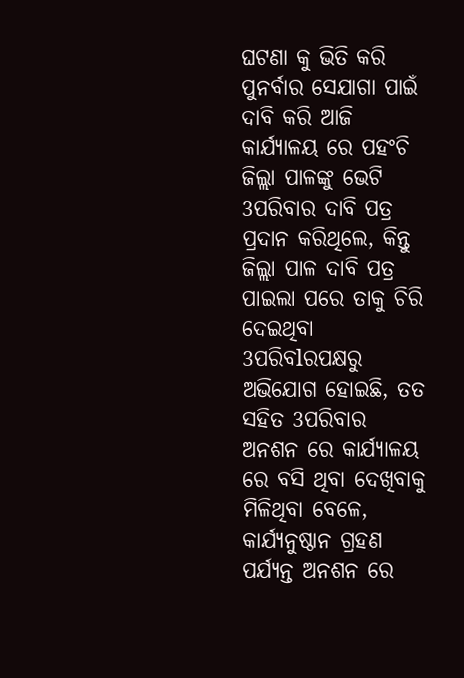ଘଟଣା କୁ ଭିତି କରି ପୁନର୍ବାର ସେଯାଗା ପାଇଁ ଦାବି କରି ଆଜି କାର୍ଯ୍ୟାଳୟ ରେ ପହଂଚି ଜିଲ୍ଲା ପାଳଙ୍କୁ ଭେଟି 3ପରିବାର ଦାବି ପତ୍ର ପ୍ରଦାନ କରିଥିଲେ, କିନ୍ତୁ ଜିଲ୍ଲା ପାଳ ଦାବି ପତ୍ର ପାଇଲା ପରେ ତାକୁ ଚିରି ଦେଇଥିବା 3ପରିବlରପକ୍ଷରୁ ଅଭିଯୋଗ ହୋଇଛି, ତତ ସହିତ 3ପରିବାର ଅନଶନ ରେ କାର୍ଯ୍ୟାଳୟ ରେ ବସି ଥିବା ଦେଖିବାକୁ ମିଳିଥିବା ବେଳେ, କାର୍ଯ୍ୟନୁଷ୍ଠାନ ଗ୍ରହଣ ପର୍ଯ୍ୟନ୍ତ ଅନଶନ ରେ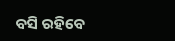ବସି ରହିବେ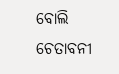ବୋଲି ଚେତାବନୀ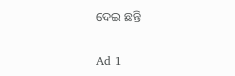ଦେଇ ଛନ୍ତି

Ad 1